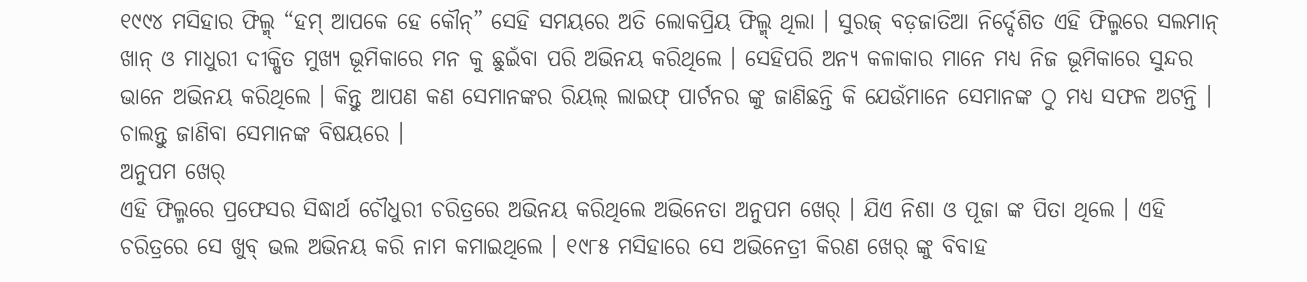୧୯୯୪ ମସିହାର ଫିଲ୍ମ୍ “ହମ୍ ଆପକେ ହେ କୌନ୍” ସେହି ସମୟରେ ଅତି ଲୋକପ୍ରିୟ ଫିଲ୍ମ୍ ଥିଲା । ସୁରଜ୍ ବଡ଼ଜାତିଆ ନିର୍ଦ୍ଦେଶିତ ଏହି ଫିଲ୍ମରେ ସଲମାନ୍ ଖାନ୍ ଓ ମାଧୁରୀ ଦୀକ୍ଷିତ ମୁଖ୍ୟ ଭୂମିକାରେ ମନ କୁ ଛୁଇଁବା ପରି ଅଭିନୟ କରିଥିଲେ । ସେହିପରି ଅନ୍ୟ କଳାକାର ମାନେ ମଧ୍ୟ ନିଜ ଭୂମିକାରେ ସୁନ୍ଦର ଭାନେ ଅଭିନୟ କରିଥିଲେ । କିନ୍ତୁ ଆପଣ କଣ ସେମାନଙ୍କର ରିୟଲ୍ ଲାଇଫ୍ ପାର୍ଟନର ଙ୍କୁ ଜାଣିଛନ୍ତି କି ଯେଉଁମାନେ ସେମାନଙ୍କ ଠୁ ମଧ୍ୟ ସଫଳ ଅଟନ୍ତି । ଚାଲନ୍ତୁ ଜାଣିବା ସେମାନଙ୍କ ବିଷୟରେ ।
ଅନୁପମ ଖେର୍
ଏହି ଫିଲ୍ମରେ ପ୍ରଫେସର ସିଦ୍ଧାର୍ଥ ଚୌଧୁରୀ ଚରିତ୍ରରେ ଅଭିନୟ କରିଥିଲେ ଅଭିନେତା ଅନୁପମ ଖେର୍ । ଯିଏ ନିଶା ଓ ପୂଜା ଙ୍କ ପିତା ଥିଲେ । ଏହି ଚରିତ୍ରରେ ସେ ଖୁବ୍ ଭଲ ଅଭିନୟ କରି ନାମ କମାଇଥିଲେ । ୧୯୮୫ ମସିହାରେ ସେ ଅଭିନେତ୍ରୀ କିରଣ ଖେର୍ ଙ୍କୁ ବିବାହ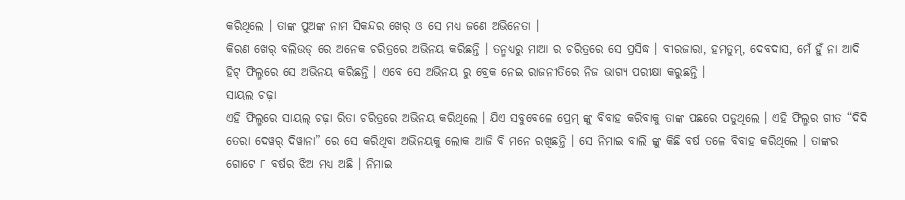କରିଥିଲେ । ତାଙ୍କ ପୁଅଙ୍କ ନାମ ସିକନ୍ଦର ଖେର୍ ଓ ସେ ମଧ୍ୟ ଜଣେ ଅଭିନେତା ।
କିରଣ ଖେର୍ ବଲିଉଡ୍ ରେ ଅନେକ ଚରିତ୍ରରେ ଅଭିନୟ କରିଛନ୍ତି । ତନ୍ମଧ୍ୟରୁ ମାଆ ର ଚରିତ୍ରରେ ସେ ପ୍ରସିଦ୍ଧ । ବୀରଜାରା, ହମତୁମ୍, ଦେବଦାସ, ମେଁ ହୁଁ ନା ଆଦି ହିଟ୍ ଫିଲ୍ମରେ ସେ ଅଭିନୟ କରିଛନ୍ତି । ଏବେ ସେ ଅଭିନୟ ରୁ ବ୍ରେକ ନେଇ ରାଜନୀତିରେ ନିଜ ଭାଗ୍ୟ ପରୀକ୍ଷା କରୁଛନ୍ତି ।
ସାୟଲ ଚଢ଼ା
ଏହି ଫିଲ୍ମରେ ସାୟଲ୍ ଚଢ଼ା ରିତା ଚରିତ୍ରରେ ଅଭିନୟ କରିଥିଲେ । ଯିଏ ସବୁବେଳେ ପ୍ରେମ୍ ଙ୍କୁ ବିବାହ କରିବାକୁ ତାଙ୍କ ପଛରେ ପଡୁଥିଲେ । ଏହି ଫିଲ୍ମର ଗୀତ “ଦିଦି ତେରା ଦେୱର୍ ଦିୱାନା” ରେ ସେ କରିଥିବା ଅଭିନୟକୁ ଲୋକ ଆଜି ବି ମନେ ରଖିଛନ୍ତି । ସେ ନିମାଇ ବାଲି ଙ୍କୁ କିଛି ବର୍ଷ ତଳେ ବିବାହ କରିଥିଲେ । ତାଙ୍କର ଗୋଟେ ୮ ବର୍ଷର ଝିଅ ମଧ୍ୟ ଅଛି । ନିମାଇ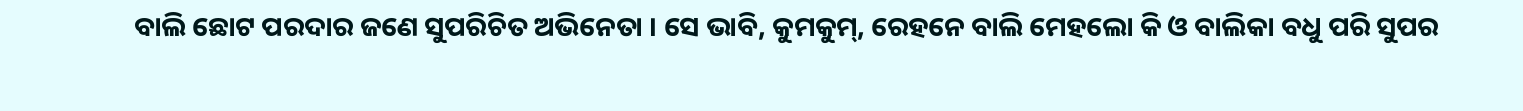ବାଲି ଛୋଟ ପରଦାର ଜଣେ ସୁପରିଚିତ ଅଭିନେତା । ସେ ଭାବି, କୁମକୁମ୍, ରେହନେ ବାଲି ମେହଲୋ କି ଓ ବାଲିକା ବଧୁ ପରି ସୁପର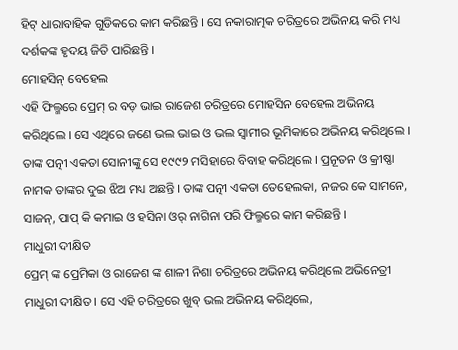ହିଟ୍ ଧାରାବାହିକ ଗୁଡିକରେ କାମ କରିଛନ୍ତି । ସେ ନକାରାତ୍ମକ ଚରିତ୍ରରେ ଅଭିନୟ କରି ମଧ୍ୟ ଦର୍ଶକଙ୍କ ହୃଦୟ ଜିତି ପାରିଛନ୍ତି ।
ମୋହସିନ୍ ବେହେଲ
ଏହି ଫିଲ୍ମରେ ପ୍ରେମ୍ ର ବଡ଼ ଭାଇ ରାଜେଶ ଚରିତ୍ରରେ ମୋହସିନ ବେହେଲ ଅଭିନୟ କରିଥିଲେ । ସେ ଏଥିରେ ଜଣେ ଭଲ ଭାଇ ଓ ଭଲ ସ୍ୱାମୀର ଭୂମିକାରେ ଅଭିନୟ କରିଥିଲେ । ତାଙ୍କ ପତ୍ନୀ ଏକତା ସୋନୀଙ୍କୁ ସେ ୧୯୯୨ ମସିହାରେ ବିବାହ କରିଥିଲେ । ପ୍ରନୂତନ ଓ କ୍ରୀଷ୍ଣା ନାମକ ତାଙ୍କର ଦୁଇ ଝିଅ ମଧ୍ୟ ଅଛନ୍ତି । ତାଙ୍କ ପତ୍ନୀ ଏକତା ତେହେଲକା, ନଜର କେ ସାମନେ, ସାଜନ୍, ପାପ୍ କି କମାଇ ଓ ହସିନା ଓର୍ ନାଗିନା ପରି ଫିଲ୍ମରେ କାମ କରିଛନ୍ତି ।
ମାଧୁରୀ ଦୀକ୍ଷିତ
ପ୍ରେମ୍ ଙ୍କ ପ୍ରେମିକା ଓ ରାଜେଶ ଙ୍କ ଶାଳୀ ନିଶା ଚରିତ୍ରରେ ଅଭିନୟ କରିଥିଲେ ଅଭିନେତ୍ରୀ ମାଧୁରୀ ଦୀକ୍ଷିତ । ସେ ଏହି ଚରିତ୍ରରେ ଖୁବ୍ ଭଲ ଅଭିନୟ କରିଥିଲେ,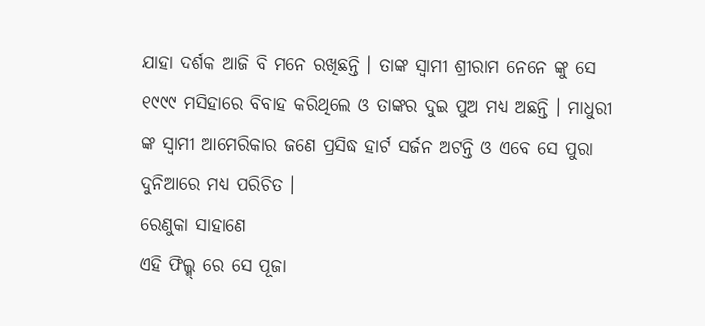ଯାହା ଦର୍ଶକ ଆଜି ବି ମନେ ରଖିଛନ୍ତି । ତାଙ୍କ ସ୍ଵାମୀ ଶ୍ରୀରାମ ନେନେ ଙ୍କୁ ସେ ୧୯୯୯ ମସିହାରେ ବିବାହ କରିଥିଲେ ଓ ତାଙ୍କର ଦୁଇ ପୁଅ ମଧ୍ୟ ଅଛନ୍ତି । ମାଧୁରୀ ଙ୍କ ସ୍ବାମୀ ଆମେରିକାର ଜଣେ ପ୍ରସିଦ୍ଧ ହାର୍ଟ ସର୍ଜନ ଅଟନ୍ତି ଓ ଏବେ ସେ ପୁରା ଦୁନିଆରେ ମଧ୍ୟ ପରିଚିତ ।
ରେଣୁକା ସାହାଣେ
ଏହି ଫିଲ୍ମ୍ ରେ ସେ ପୂଜା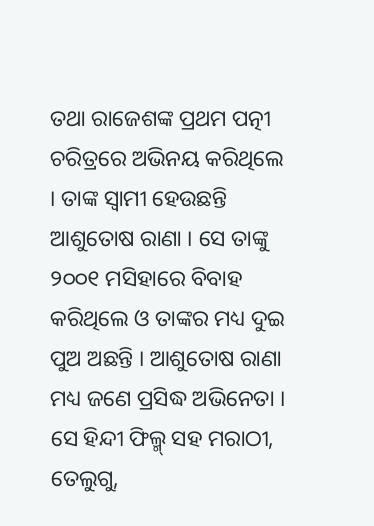ତଥା ରାଜେଶଙ୍କ ପ୍ରଥମ ପତ୍ନୀ ଚରିତ୍ରରେ ଅଭିନୟ କରିଥିଲେ । ତାଙ୍କ ସ୍ଵାମୀ ହେଉଛନ୍ତି ଆଶୁତୋଷ ରାଣା । ସେ ତାଙ୍କୁ ୨୦୦୧ ମସିହାରେ ବିବାହ କରିଥିଲେ ଓ ତାଙ୍କର ମଧ୍ୟ ଦୁଇ ପୁଅ ଅଛନ୍ତି । ଆଶୁତୋଷ ରାଣା ମଧ୍ୟ ଜଣେ ପ୍ରସିଦ୍ଧ ଅଭିନେତା । ସେ ହିନ୍ଦୀ ଫିଲ୍ମ୍ ସହ ମରାଠୀ, ତେଲୁଗୁ,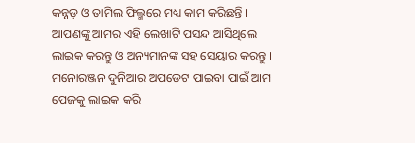କନ୍ନଡ଼ ଓ ତାମିଲ ଫିଲ୍ମରେ ମଧ୍ୟ କାମ କରିଛନ୍ତି ।
ଆପଣଙ୍କୁ ଆମର ଏହି ଲେଖାଟି ପସନ୍ଦ ଆସିଥିଲେ ଲାଇକ କରନ୍ତୁ ଓ ଅନ୍ୟମାନଙ୍କ ସହ ସେୟାର କରନ୍ତୁ । ମନୋରଞ୍ଜନ ଦୁନିଆର ଅପଡେଟ ପାଇବା ପାଇଁ ଆମ ପେଜକୁ ଲାଇକ କରି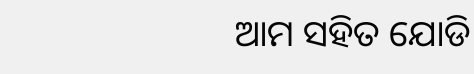ଆମ ସହିତ ଯୋଡି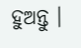ହୁଅନ୍ତୁ ।